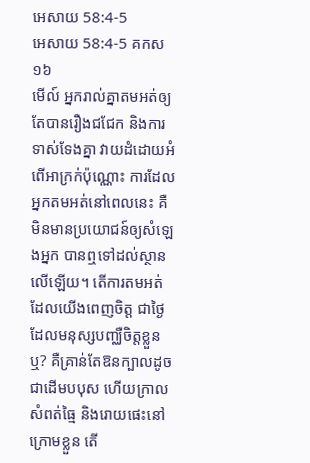អេសាយ 58:4-5
អេសាយ 58:4-5 គកស១៦
មើល៍ អ្នករាល់គ្នាតមអត់ឲ្យតែបានរឿងជជែក និងការទាស់ទែងគ្នា វាយដំដោយអំពើអាក្រក់ប៉ុណ្ណោះ ការដែលអ្នកតមអត់នៅពេលនេះ គឺមិនមានប្រយោជន៍ឲ្យសំឡេងអ្នក បានឮទៅដល់ស្ថានលើឡើយ។ តើការតមអត់ដែលយើងពេញចិត្ត ជាថ្ងៃដែលមនុស្សបញ្ឈឺចិត្តខ្លួនឬ? គឺគ្រាន់តែឱនក្បាលដូចជាដើមបបុស ហើយក្រាលសំពត់ធ្មៃ និងរោយផេះនៅក្រោមខ្លួន តើ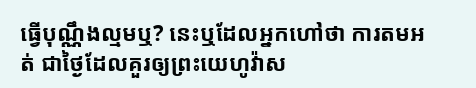ធ្វើបុណ្ណឹងល្មមឬ? នេះឬដែលអ្នកហៅថា ការតមអត់ ជាថ្ងៃដែលគួរឲ្យព្រះយេហូវ៉ាស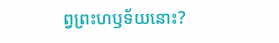ព្វព្រះហឫទ័យនោះ?